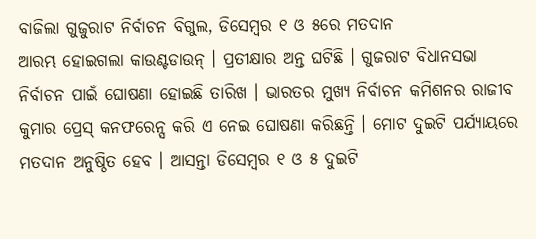ବାଜିଲା ଗୁଜୁରାଟ ନିର୍ବାଚନ ବିଗୁଲ, ଡିସେମ୍ବର ୧ ଓ ୫ରେ ମତଦାନ
ଆରମ୍ଭ ହୋଇଗଲା କାଉଣ୍ଟଡାଉନ୍ । ପ୍ରତୀକ୍ଷାର ଅନ୍ତ ଘଟିଛି । ଗୁଜରାଟ ବିଧାନସଭା ନିର୍ବାଚନ ପାଇଁ ଘୋଷଣା ହୋଇଛି ତାରିଖ । ଭାରତର ମୁଖ୍ୟ ନିର୍ବାଚନ କମିଶନର ରାଜୀବ କୁମାର ପ୍ରେସ୍ କନଫରେନ୍ସ କରି ଏ ନେଇ ଘୋଷଣା କରିଛନ୍ତି । ମୋଟ ଦୁଇଟି ପର୍ଯ୍ୟାୟରେ ମତଦାନ ଅନୁଷ୍ଠିତ ହେବ । ଆସନ୍ତା ଡିସେମ୍ବର ୧ ଓ ୫ ଦୁଇଟି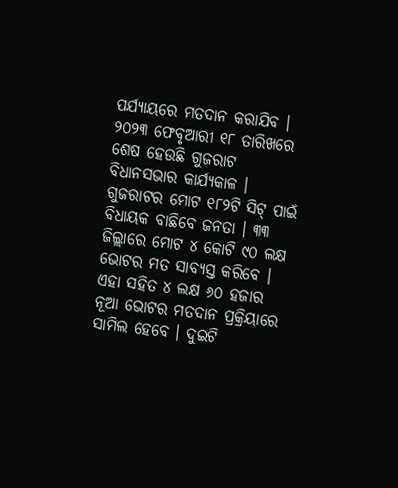ପର୍ଯ୍ୟାୟରେ ମତଦାନ କରାଯିବ । ୨୦୨୩ ଫେବୃଆରୀ ୧୮ ତାରିଖରେ ଶେଷ ହେଉଛି ଗୁଜରାଟ ବିଧାନସଭାର କାର୍ଯ୍ୟକାଳ ।
ଗୁଜରାଟର ମୋଟ ୧୮୨ଟି ସିଟ୍ ପାଇଁ ବିଧାୟକ ବାଛିବେ ଜନତା । ୩୩ ଜିଲ୍ଲାରେ ମୋଟ ୪ କୋଟି ୯୦ ଲକ୍ଷ ଭୋଟର ମତ ସାବ୍ୟସ୍ତ କରିବେ । ଏହା ସହିତ ୪ ଲକ୍ଷ ୬୦ ହଜାର ନୂଆ ଭୋଟର ମତଦାନ ପ୍ରକ୍ରିୟାରେ ସାମିଲ ହେବେ । ଦୁଇଟି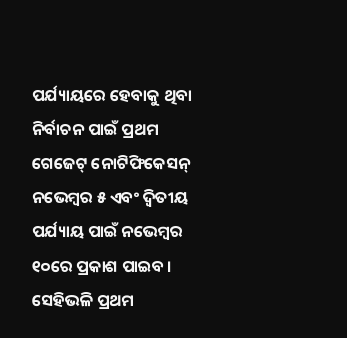ପର୍ଯ୍ୟାୟରେ ହେବାକୁ ଥିବା ନିର୍ବାଚନ ପାଇଁ ପ୍ରଥମ ଗେଜେଟ୍ ନୋଟିଫିକେସନ୍ ନଭେମ୍ବର ୫ ଏବଂ ଦ୍ବିତୀୟ ପର୍ଯ୍ୟାୟ ପାଇଁ ନଭେମ୍ବର ୧୦ରେ ପ୍ରକାଶ ପାଇବ । ସେହିଭଳି ପ୍ରଥମ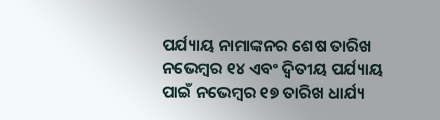ପର୍ଯ୍ୟାୟ ନାମାଙ୍କନର ଶେଷ ତାରିଖ ନଭେମ୍ବର ୧୪ ଏବଂ ଦ୍ବିତୀୟ ପର୍ଯ୍ୟାୟ ପାଇଁ ନଭେମ୍ବର ୧୭ ତାରିଖ ଧାର୍ଯ୍ୟ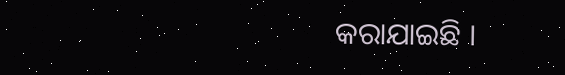କରାଯାଇଛି ।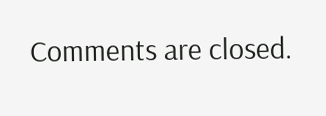Comments are closed.